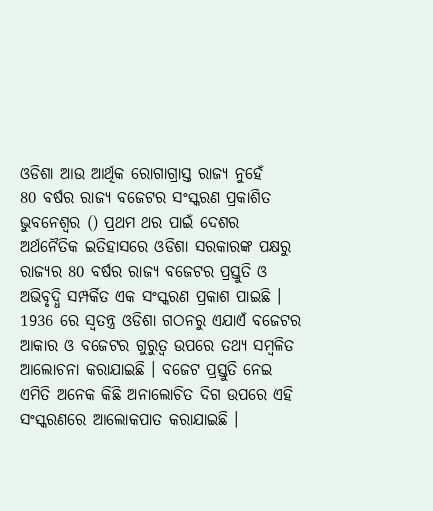ଓଡିଶା ଆଉ ଆର୍ଥିକ ରୋଗାଗ୍ରାସ୍ତ ରାଜ୍ୟ ନୁହେଁ
80 ବର୍ଷର ରାଜ୍ୟ ବଜେଟର ସଂସ୍କରଣ ପ୍ରକାଶିତ
ଭୁବନେଶ୍ବର () ପ୍ରଥମ ଥର ପାଇଁ ଦେଶର ଅର୍ଥନୈତିକ ଇତିହାସରେ ଓଡିଶା ସରକାରଙ୍କ ପକ୍ଷରୁ ରାଜ୍ୟର 80 ବର୍ଷର ରାଜ୍ୟ ବଜେଟର ପ୍ରସ୍ତୁତି ଓ ଅଭିବୃଦ୍ଧି ସମ୍ପର୍କିତ ଏକ ସଂସ୍କରଣ ପ୍ରକାଶ ପାଇଛି । 1936 ରେ ସ୍ବତନ୍ତ୍ର ଓଡିଶା ଗଠନରୁ ଏଯାଏଁ ବଜେଟର ଆକାର ଓ ବଜେଟର ଗୁରୁତ୍ବ ଉପରେ ତଥ୍ୟ ସମ୍ବଳିତ ଆଲୋଚନା କରାଯାଇଛି । ବଜେଟ ପ୍ରସ୍ତୁତି ନେଇ ଏମିତି ଅନେକ କିଛି ଅନାଲୋଚିତ ଦିଗ ଉପରେ ଏହି ସଂସ୍କରଣରେ ଆଲୋକପାତ କରାଯାଇଛି ।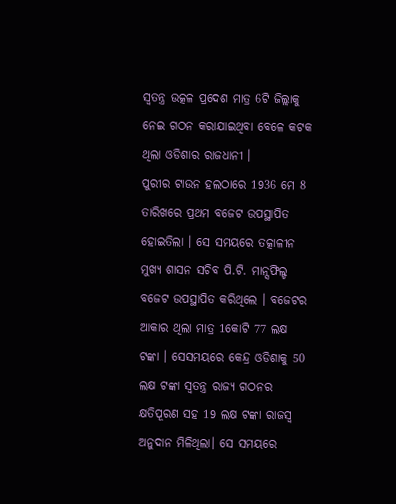ସ୍ବତନ୍ତ୍ର ଉତ୍କଳ ପ୍ରଦେଶ ମାତ୍ର 6ଟି ଜିଲ୍ଲାକୁ ନେଇ ଗଠନ କରାଯାଇଥିବା ବେଳେ କଟକ ଥିଲା ଓଡିଶାର ରାଜଧାନୀ ।
ପୁରୀର ଟାଉନ ହଲଠାରେ 1936 ମେ 8 ତାରିଖରେ ପ୍ରଥମ ବଜେଟ ଉପସ୍ଥାପିତ ହୋଇତିଲା । ସେ ସମୟରେ ତତ୍କାଳୀନ ମୁଖ୍ୟ ଶାସନ ସଚିବ ପି.ଟି. ମାନ୍ସଫିଲ୍ଡ ବଜେଟ ଉପସ୍ଥାପିତ କରିଥିଲେ । ବଜେଟର ଆକାର ଥିଲା ମାତ୍ର 1କୋଟି 77 ଲକ୍ଷ ଟଙ୍କା । ସେସମୟରେ କେନ୍ଦ୍ର ଓଡିଶାକୁ 50 ଲକ୍ଷ ଟଙ୍କା ସ୍ବତନ୍ତ୍ର ରାଜ୍ୟ ଗଠନର କ୍ଷତିପୂରଣ ସହ 19 ଲକ୍ଷ ଟଙ୍କା ରାଜସ୍ବ ଅନୁଦାନ ମିଳିଥିଲା। ସେ ସମୟରେ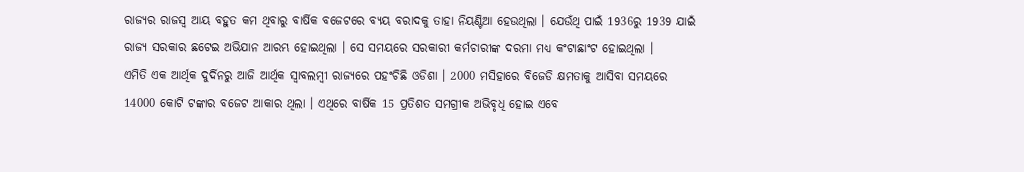ରାଜ୍ୟର ରାଜସ୍ବ ଆୟ ବହୁତ କମ ଥିବାରୁ ବାର୍ଷିକ ବଜେଟରେ ବ୍ୟୟ ବରାଦକୁ ତାହା ନିୟଣ୍ଟିଆ ହେଉଥିଲା । ଯେଉଁଥି ପାଇଁ 1936ରୁ 1939 ଯାଇଁ ରାଜ୍ୟ ସରକାର ଛଟେଇ ଅଭିଯାନ ଆରମ୍ଭ ହୋଇଥିଲା । ସେ ସମୟରେ ସରକାରୀ କର୍ମଚାରୀଙ୍କ ଦରମା ମଧ୍ୟ କଂଟାଛାଂଟ ହୋଇଥିଲା ।
ଏମିତି ଏକ ଆର୍ଥିକ ଦୁର୍ଦିନରୁ ଆଜି ଆର୍ଥିକ ସ୍ବାବଲମ୍ବୀ ରାଜ୍ୟରେ ପହଂଚିଛି ଓଡିଶା । 2000 ମସିହାରେ ବିଜେଡି କ୍ଷମତାକୁ ଆସିବା ସମୟରେ 14000 କୋଟି ଟଙ୍କାର ବଜେଟ ଆକାର ଥିଲା । ଏଥିରେ ବାର୍ଷିକ 15 ପ୍ରତିଶତ ସମଗ୍ରୀକ ଅଭିବୃଧି ହୋଇ ଏବେ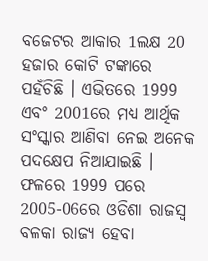ବଜେଟର ଆକାର 1ଲକ୍ଷ 20 ହଜାର କୋଟି ଟଙ୍କାରେ ପହଁଚିଛି । ଏଭିତରେ 1999 ଏବଂ 2001ରେ ମଧ୍ୟ ଆର୍ଥିକ ସଂସ୍କାର ଆଣିବା ନେଇ ଅନେକ ପଦକ୍ଷେପ ନିଆଯାଇଛି । ଫଳରେ 1999 ପରେ 2005-06ରେ ଓଡିଶା ରାଜସ୍ବ ବଳକା ରାଜ୍ୟ ହେବା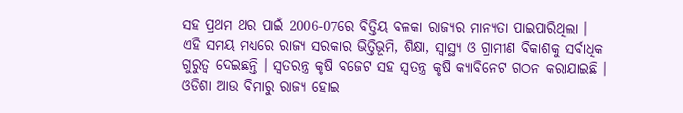ସହ ପ୍ରଥମ ଥର ପାଇଁ 2006-07ରେ ବିତ୍ତିୟ ବଳକା ରାଜ୍ୟର ମାନ୍ୟତା ପାଇପାରିଥିଲା ।
ଏହି ସମୟ ମଧ୍ୟରେ ରାଜ୍ୟ ସରକାର ଭିତ୍ତିଭୂମି, ଶିକ୍ଷା, ସ୍ବାସ୍ଥ୍ୟ ଓ ଗ୍ରାମୀଣ ବିକାଶକୁ ସର୍ବାଧିକ ଗୁରୁତ୍ବ ଦେଇଛନ୍ତି । ସ୍ବତରନ୍ତ୍ର କୃଷି ବଜେଟ ସହ ସ୍ବତନ୍ତ୍ର କୃଷି କ୍ୟାବିନେଟ ଗଠନ କରାଯାଇଛି । ଓଡିଶା ଆଉ ବିମାରୁ ରାଜ୍ୟ ହୋଇ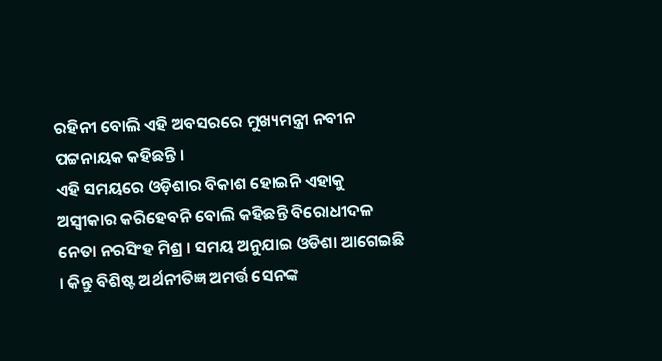ରହିନୀ ବୋଲି ଏହି ଅବସରରେ ମୁଖ୍ୟମନ୍ତ୍ରୀ ନବୀନ ପଟ୍ଟନାୟକ କହିଛନ୍ତି ।
ଏହି ସମୟରେ ଓଡ଼ିଶାର ବିକାଶ ହୋଇନି ଏହାକୁ ଅସ୍ବୀକାର କରିହେବନି ବୋଲି କହିଛନ୍ତି ବିରୋଧୀଦଳ ନେତା ନରସିଂହ ମିଶ୍ର । ସମୟ ଅନୁଯାଇ ଓଡିଶା ଆଗେଇଛି । କିନ୍ତୁ ବିଶିଷ୍ଟ ଅର୍ଥନୀତିଜ୍ଞ ଅମର୍ତ୍ତ ସେନଙ୍କ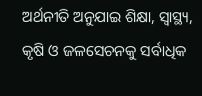ଅର୍ଥନୀତି ଅନୁଯାଇ ଶିକ୍ଷା, ସ୍ବାସ୍ଥ୍ୟ, କୃଷି ଓ ଜଳସେଚନକୁ ସର୍ବାଧିକ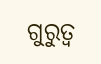ଗୁରୁତ୍ବ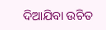ଦିଆଯିବା ଉଚିତ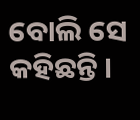ବୋଲି ସେ କହିଛନ୍ତି ।